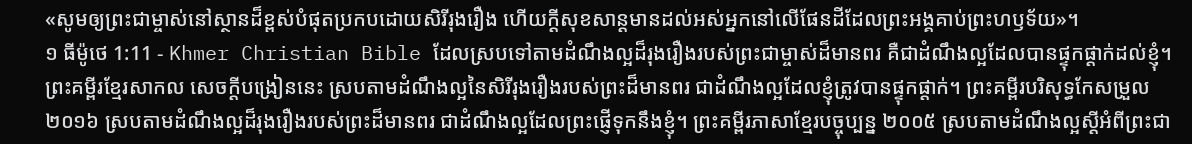«សូមឲ្យព្រះជាម្ចាស់នៅស្ថានដ៏ខ្ពស់បំផុតប្រកបដោយសិរីរុងរឿង ហើយក្ដីសុខសាន្ដមានដល់អស់អ្នកនៅលើផែនដីដែលព្រះអង្គគាប់ព្រះហឫទ័យ»។
១ ធីម៉ូថេ 1:11 - Khmer Christian Bible ដែលស្របទៅតាមដំណឹងល្អដ៏រុងរឿងរបស់ព្រះជាម្ចាស់ដ៏មានពរ គឺជាដំណឹងល្អដែលបានផ្ទុកផ្ដាក់ដល់ខ្ញុំ។ ព្រះគម្ពីរខ្មែរសាកល សេចក្ដីបង្រៀននេះ ស្របតាមដំណឹងល្អនៃសិរីរុងរឿងរបស់ព្រះដ៏មានពរ ជាដំណឹងល្អដែលខ្ញុំត្រូវបានផ្ទុកផ្ដាក់។ ព្រះគម្ពីរបរិសុទ្ធកែសម្រួល ២០១៦ ស្របតាមដំណឹងល្អដ៏រុងរឿងរបស់ព្រះដ៏មានពរ ជាដំណឹងល្អដែលព្រះផ្ញើទុកនឹងខ្ញុំ។ ព្រះគម្ពីរភាសាខ្មែរបច្ចុប្បន្ន ២០០៥ ស្របតាមដំណឹងល្អស្ដីអំពីព្រះជា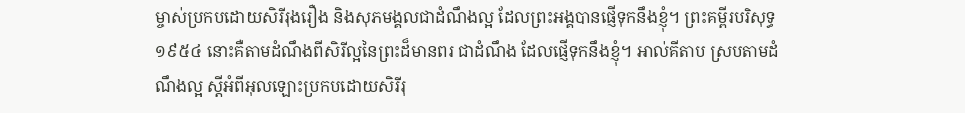ម្ចាស់ប្រកបដោយសិរីរុងរឿង និងសុភមង្គលជាដំណឹងល្អ ដែលព្រះអង្គបានផ្ញើទុកនឹងខ្ញុំ។ ព្រះគម្ពីរបរិសុទ្ធ ១៩៥៤ នោះគឺតាមដំណឹងពីសិរីល្អនៃព្រះដ៏មានពរ ជាដំណឹង ដែលផ្ញើទុកនឹងខ្ញុំ។ អាល់គីតាប ស្របតាមដំណឹងល្អ ស្ដីអំពីអុលឡោះប្រកបដោយសិរីរុ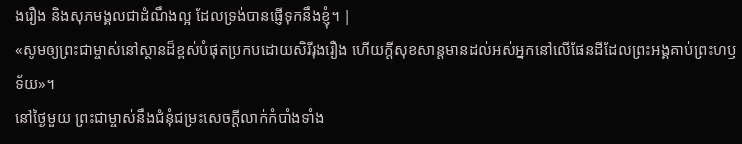ងរឿង និងសុភមង្គលជាដំណឹងល្អ ដែលទ្រង់បានផ្ញើទុកនឹងខ្ញុំ។ |
«សូមឲ្យព្រះជាម្ចាស់នៅស្ថានដ៏ខ្ពស់បំផុតប្រកបដោយសិរីរុងរឿង ហើយក្ដីសុខសាន្ដមានដល់អស់អ្នកនៅលើផែនដីដែលព្រះអង្គគាប់ព្រះហឫទ័យ»។
នៅថ្ងៃមួយ ព្រះជាម្ចាស់នឹងជំនុំជម្រះសេចក្ដីលាក់កំបាំងទាំង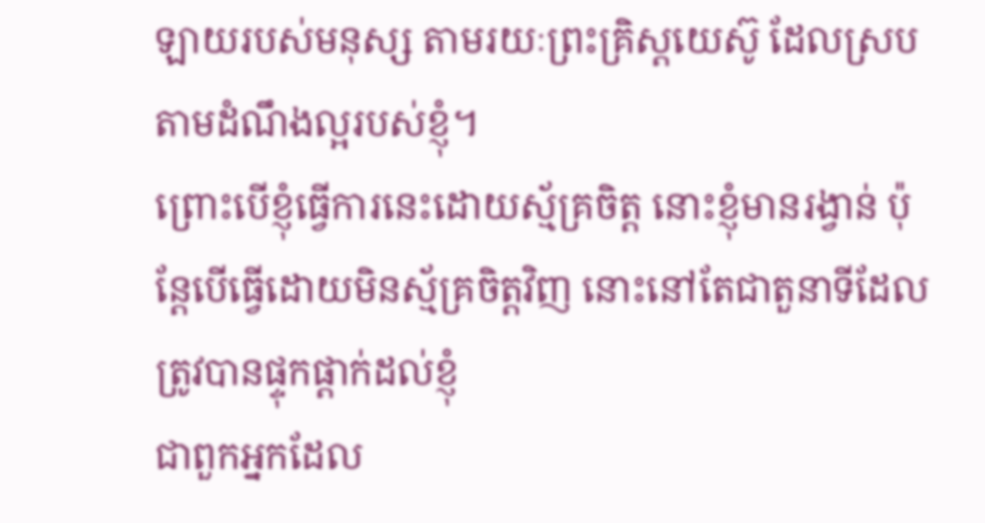ឡាយរបស់មនុស្ស តាមរយៈព្រះគ្រិស្ដយេស៊ូ ដែលស្របតាមដំណឹងល្អរបស់ខ្ញុំ។
ព្រោះបើខ្ញុំធ្វើការនេះដោយស្ម័គ្រចិត្ត នោះខ្ញុំមានរង្វាន់ ប៉ុន្ដែបើធ្វើដោយមិនស្ម័គ្រចិត្តវិញ នោះនៅតែជាតួនាទីដែលត្រូវបានផ្ទុកផ្ដាក់ដល់ខ្ញុំ
ជាពួកអ្នកដែល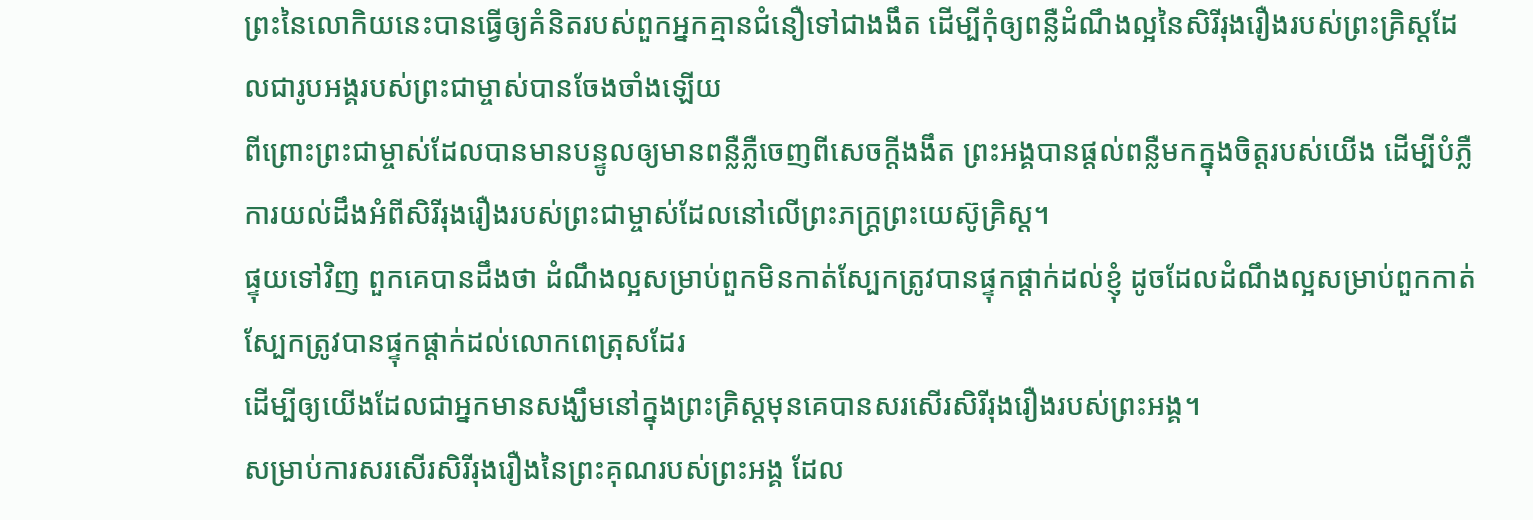ព្រះនៃលោកិយនេះបានធ្វើឲ្យគំនិតរបស់ពួកអ្នកគ្មានជំនឿទៅជាងងឹត ដើម្បីកុំឲ្យពន្លឺដំណឹងល្អនៃសិរីរុងរឿងរបស់ព្រះគ្រិស្ដដែលជារូបអង្គរបស់ព្រះជាម្ចាស់បានចែងចាំងឡើយ
ពីព្រោះព្រះជាម្ចាស់ដែលបានមានបន្ទូលឲ្យមានពន្លឺភ្លឺចេញពីសេចក្ដីងងឹត ព្រះអង្គបានផ្ដល់ពន្លឺមកក្នុងចិត្ដរបស់យើង ដើម្បីបំភ្លឺការយល់ដឹងអំពីសិរីរុងរឿងរបស់ព្រះជាម្ចាស់ដែលនៅលើព្រះភក្រ្ដព្រះយេស៊ូគ្រិស្ដ។
ផ្ទុយទៅវិញ ពួកគេបានដឹងថា ដំណឹងល្អសម្រាប់ពួកមិនកាត់ស្បែកត្រូវបានផ្ទុកផ្ដាក់ដល់ខ្ញុំ ដូចដែលដំណឹងល្អសម្រាប់ពួកកាត់ស្បែកត្រូវបានផ្ទុកផ្ដាក់ដល់លោកពេត្រុសដែរ
ដើម្បីឲ្យយើងដែលជាអ្នកមានសង្ឃឹមនៅក្នុងព្រះគ្រិស្ដមុនគេបានសរសើរសិរីរុងរឿងរបស់ព្រះអង្គ។
សម្រាប់ការសរសើរសិរីរុងរឿងនៃព្រះគុណរបស់ព្រះអង្គ ដែល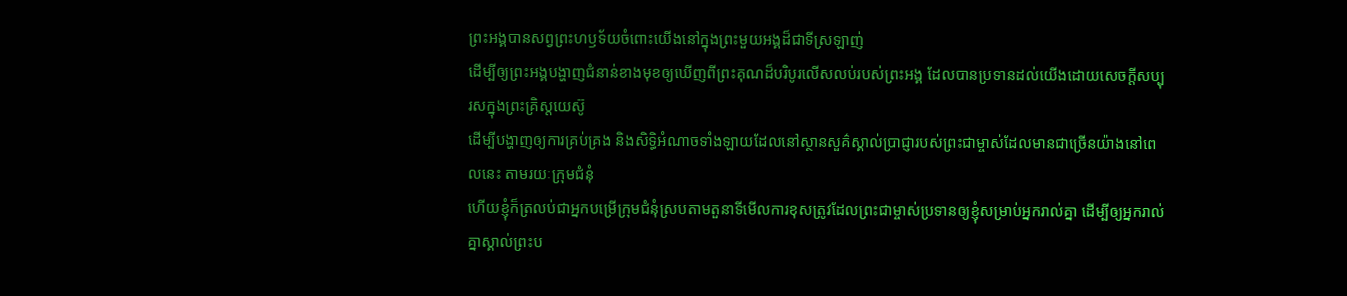ព្រះអង្គបានសព្វព្រះហឫទ័យចំពោះយើងនៅក្នុងព្រះមួយអង្គដ៏ជាទីស្រឡាញ់
ដើម្បីឲ្យព្រះអង្គបង្ហាញជំនាន់ខាងមុខឲ្យឃើញពីព្រះគុណដ៏បរិបូរលើសលប់របស់ព្រះអង្គ ដែលបានប្រទានដល់យើងដោយសេចក្ដីសប្បុរសក្នុងព្រះគ្រិស្ដយេស៊ូ
ដើម្បីបង្ហាញឲ្យការគ្រប់គ្រង និងសិទ្ធិអំណាចទាំងឡាយដែលនៅស្ថានសួគ៌ស្គាល់ប្រាជ្ញារបស់ព្រះជាម្ចាស់ដែលមានជាច្រើនយ៉ាងនៅពេលនេះ តាមរយៈក្រុមជំនុំ
ហើយខ្ញុំក៏ត្រលប់ជាអ្នកបម្រើក្រុមជំនុំស្របតាមតួនាទីមើលការខុសត្រូវដែលព្រះជាម្ចាស់ប្រទានឲ្យខ្ញុំសម្រាប់អ្នករាល់គ្នា ដើម្បីឲ្យអ្នករាល់គ្នាស្គាល់ព្រះប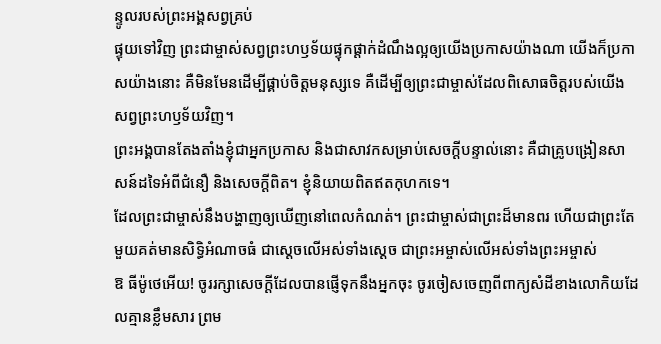ន្ទូលរបស់ព្រះអង្គសព្វគ្រប់
ផ្ទុយទៅវិញ ព្រះជាម្ចាស់សព្វព្រះហឫទ័យផ្ទុកផ្ដាក់ដំណឹងល្អឲ្យយើងប្រកាសយ៉ាងណា យើងក៏ប្រកាសយ៉ាងនោះ គឺមិនមែនដើម្បីផ្គាប់ចិត្ដមនុស្សទេ គឺដើម្បីឲ្យព្រះជាម្ចាស់ដែលពិសោធចិត្ដរបស់យើងសព្វព្រះហឫទ័យវិញ។
ព្រះអង្គបានតែងតាំងខ្ញុំជាអ្នកប្រកាស និងជាសាវកសម្រាប់សេចក្ដីបន្ទាល់នោះ គឺជាគ្រូបង្រៀនសាសន៍ដទៃអំពីជំនឿ និងសេចក្ដីពិត។ ខ្ញុំនិយាយពិតឥតកុហកទេ។
ដែលព្រះជាម្ចាស់នឹងបង្ហាញឲ្យឃើញនៅពេលកំណត់។ ព្រះជាម្ចាស់ជាព្រះដ៏មានពរ ហើយជាព្រះតែមួយគត់មានសិទ្ធិអំណាចធំ ជាស្ដេចលើអស់ទាំងស្ដេច ជាព្រះអម្ចាស់លើអស់ទាំងព្រះអម្ចាស់
ឱ ធីម៉ូថេអើយ! ចូររក្សាសេចក្ដីដែលបានផ្ញើទុកនឹងអ្នកចុះ ចូរចៀសចេញពីពាក្យសំដីខាងលោកិយដែលគ្មានខ្លឹមសារ ព្រម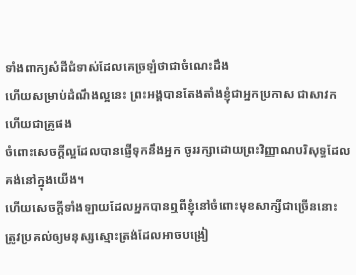ទាំងពាក្យសំដីជំទាស់ដែលគេច្រឡំថាជាចំណេះដឹង
ហើយសម្រាប់ដំណឹងល្អនេះ ព្រះអង្គបានតែងតាំងខ្ញុំជាអ្នកប្រកាស ជាសាវក ហើយជាគ្រូផង
ចំពោះសេចក្ដីល្អដែលបានផ្ញើទុកនឹងអ្នក ចូររក្សាដោយព្រះវិញ្ញាណបរិសុទ្ធដែលគង់នៅក្នុងយើង។
ហើយសេចក្ដីទាំងឡាយដែលអ្នកបានឮពីខ្ញុំនៅចំពោះមុខសាក្សីជាច្រើននោះ ត្រូវប្រគល់ឲ្យមនុស្សស្មោះត្រង់ដែលអាចបង្រៀ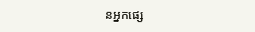នអ្នកផ្សេ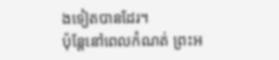ងទៀតបានដែរ។
ប៉ុន្ដែនៅពេលកំណត់ ព្រះអ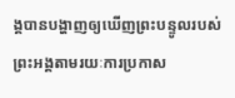ង្គបានបង្ហាញឲ្យឃើញព្រះបន្ទូលរបស់ព្រះអង្គតាមរយៈការប្រកាស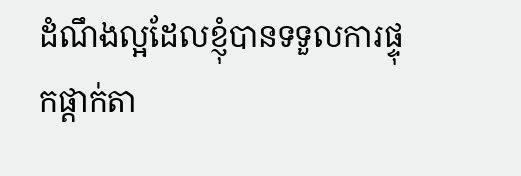ដំណឹងល្អដែលខ្ញុំបានទទួលការផ្ទុកផ្ដាក់តា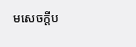មសេចក្ដីប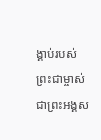ង្គាប់របស់ព្រះជាម្ចាស់ ជាព្រះអង្គស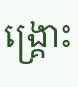ង្គ្រោះ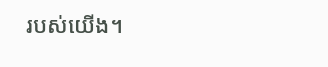របស់យើង។